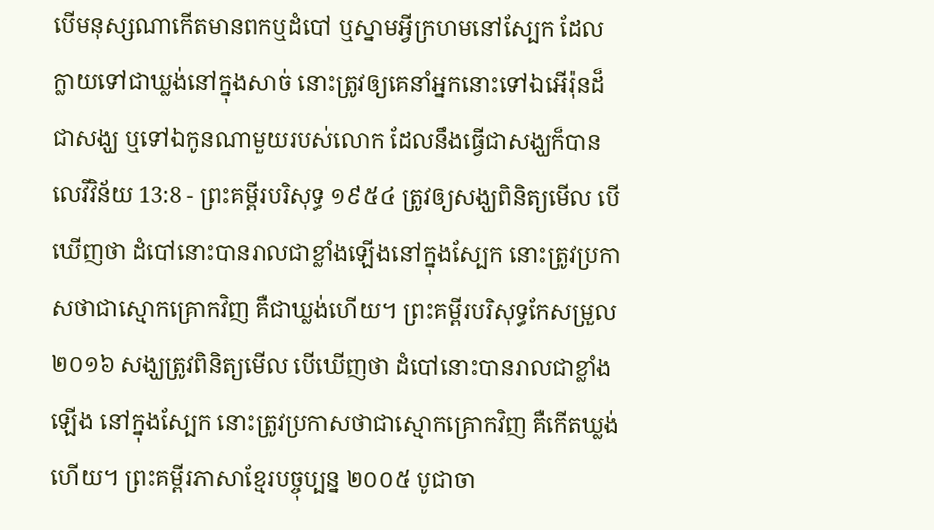បើមនុស្សណាកើតមានពកឬដំបៅ ឬស្នាមអ្វីក្រហមនៅស្បែក ដែលក្លាយទៅជាឃ្លង់នៅក្នុងសាច់ នោះត្រូវឲ្យគេនាំអ្នកនោះទៅឯអើរ៉ុនដ៏ជាសង្ឃ ឬទៅឯកូនណាមួយរបស់លោក ដែលនឹងធ្វើជាសង្ឃក៏បាន
លេវីវិន័យ 13:8 - ព្រះគម្ពីរបរិសុទ្ធ ១៩៥៤ ត្រូវឲ្យសង្ឃពិនិត្យមើល បើឃើញថា ដំបៅនោះបានរាលជាខ្លាំងឡើងនៅក្នុងស្បែក នោះត្រូវប្រកាសថាជាស្មោកគ្រោកវិញ គឺជាឃ្លង់ហើយ។ ព្រះគម្ពីរបរិសុទ្ធកែសម្រួល ២០១៦ សង្ឃត្រូវពិនិត្យមើល បើឃើញថា ដំបៅនោះបានរាលជាខ្លាំងឡើង នៅក្នុងស្បែក នោះត្រូវប្រកាសថាជាស្មោកគ្រោកវិញ គឺកើតឃ្លង់ហើយ។ ព្រះគម្ពីរភាសាខ្មែរបច្ចុប្បន្ន ២០០៥ បូជាចា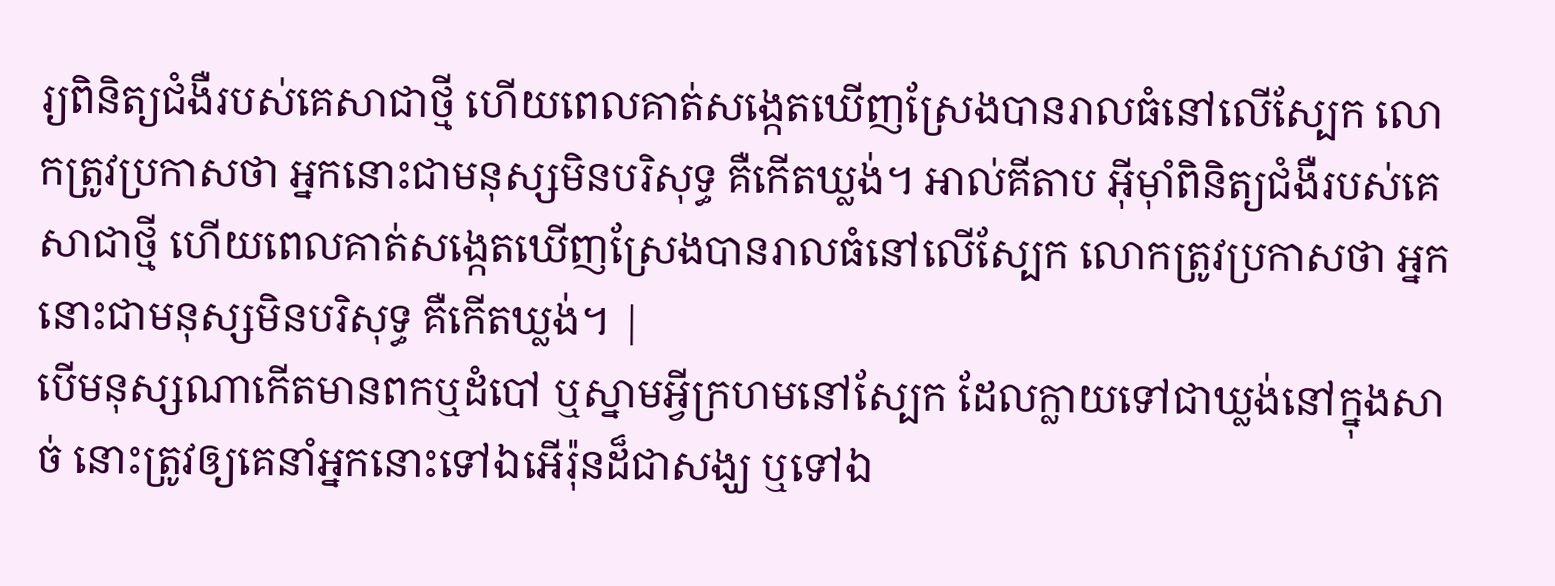រ្យពិនិត្យជំងឺរបស់គេសាជាថ្មី ហើយពេលគាត់សង្កេតឃើញស្រែងបានរាលធំនៅលើស្បែក លោកត្រូវប្រកាសថា អ្នកនោះជាមនុស្សមិនបរិសុទ្ធ គឺកើតឃ្លង់។ អាល់គីតាប អ៊ីមុាំពិនិត្យជំងឺរបស់គេសាជាថ្មី ហើយពេលគាត់សង្កេតឃើញស្រែងបានរាលធំនៅលើស្បែក លោកត្រូវប្រកាសថា អ្នកនោះជាមនុស្សមិនបរិសុទ្ធ គឺកើតឃ្លង់។ |
បើមនុស្សណាកើតមានពកឬដំបៅ ឬស្នាមអ្វីក្រហមនៅស្បែក ដែលក្លាយទៅជាឃ្លង់នៅក្នុងសាច់ នោះត្រូវឲ្យគេនាំអ្នកនោះទៅឯអើរ៉ុនដ៏ជាសង្ឃ ឬទៅឯ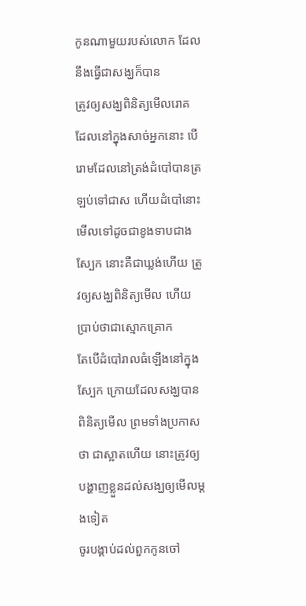កូនណាមួយរបស់លោក ដែលនឹងធ្វើជាសង្ឃក៏បាន
ត្រូវឲ្យសង្ឃពិនិត្យមើលរោគ ដែលនៅក្នុងសាច់អ្នកនោះ បើរោមដែលនៅត្រង់ដំបៅបានត្រឡប់ទៅជាស ហើយដំបៅនោះមើលទៅដូចជាខូងទាបជាងស្បែក នោះគឺជាឃ្លង់ហើយ ត្រូវឲ្យសង្ឃពិនិត្យមើល ហើយប្រាប់ថាជាស្មោកគ្រោក
តែបើដំបៅរាលធំឡើងនៅក្នុងស្បែក ក្រោយដែលសង្ឃបានពិនិត្យមើល ព្រមទាំងប្រកាសថា ជាស្អាតហើយ នោះត្រូវឲ្យបង្ហាញខ្លួនដល់សង្ឃឲ្យមើលម្តងទៀត
ចូរបង្គាប់ដល់ពួកកូនចៅ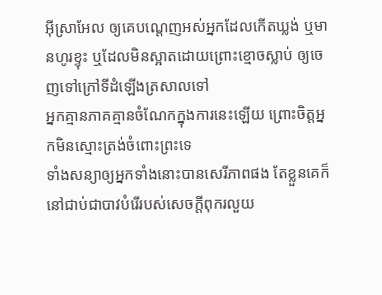អ៊ីស្រាអែល ឲ្យគេបណ្តេញអស់អ្នកដែលកើតឃ្លង់ ឬមានហូរខ្ទុះ ឬដែលមិនស្អាតដោយព្រោះខ្មោចស្លាប់ ឲ្យចេញទៅក្រៅទីដំឡើងត្រសាលទៅ
អ្នកគ្មានភាគគ្មានចំណែកក្នុងការនេះឡើយ ព្រោះចិត្តអ្នកមិនស្មោះត្រង់ចំពោះព្រះទេ
ទាំងសន្យាឲ្យអ្នកទាំងនោះបានសេរីភាពផង តែខ្លួនគេក៏នៅជាប់ជាបាវបំរើរបស់សេចក្ដីពុករលួយ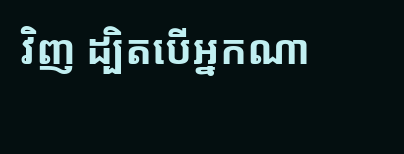វិញ ដ្បិតបើអ្នកណា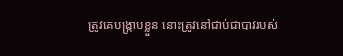ត្រូវគេបង្ក្រាបខ្លួន នោះត្រូវនៅជាប់ជាបាវរបស់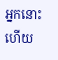អ្នកនោះហើយ